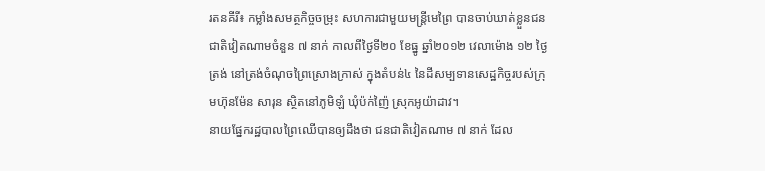រតនគីរី៖ កម្លាំងសមត្ថកិច្ចចម្រុះ សហការជាមួយមន្ត្រីមេព្រៃ បានចាប់ឃាត់ខ្លួនជនជាតិវៀតណាមចំនួន ៧ នាក់ កាលពីថ្ងៃទី២០ ខែធ្នូ ឆ្នាំ២០១២ វេលាម៉ោង ១២ ថ្ងៃត្រង់ នៅត្រង់ចំណុចព្រៃស្រោងក្រាស់ ក្នុងតំបន់៤ នៃដីសម្បទានសេដ្ឋកិច្ចរបស់ក្រុមហ៊ុនម៉ែន សារុន ស្ថិតនៅភូមិឡំ ឃុំប៉ក់ញ៉ៃ ស្រុកអូយ៉ាដាវ។
នាយផ្នែករដ្ឋបាលព្រៃឈើបានឲ្យដឹងថា ជនជាតិវៀតណាម ៧ នាក់ ដែល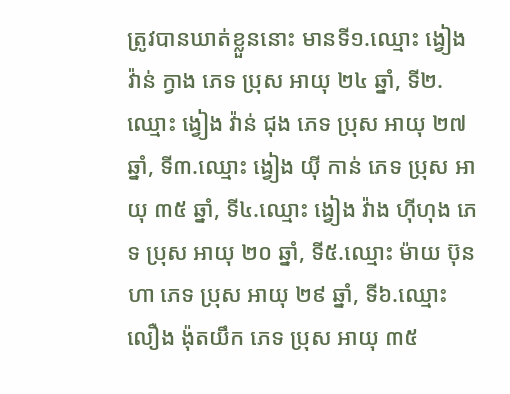ត្រូវបានឃាត់ខ្លួននោះ មានទី១.ឈ្មោះ ង្វៀង វ៉ាន់ ក្វាង ភេទ ប្រុស អាយុ ២៤ ឆ្នាំ, ទី២.ឈ្មោះ ង្វៀង វ៉ាន់ ជុង ភេទ ប្រុស អាយុ ២៧ ឆ្នាំ, ទី៣.ឈ្មោះ ង្វៀង យ៉ី កាន់ ភេទ ប្រុស អាយុ ៣៥ ឆ្នាំ, ទី៤.ឈ្មោះ ង្វៀង វ៉ាង ហ៊ីហុង ភេទ ប្រុស អាយុ ២០ ឆ្នាំ, ទី៥.ឈ្មោះ ម៉ាយ ប៊ុនហា ភេទ ប្រុស អាយុ ២៩ ឆ្នាំ, ទី៦.ឈ្មោះ លឿង ង៉ុតយឹក ភេទ ប្រុស អាយុ ៣៥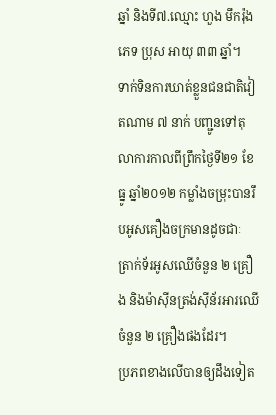ឆ្នាំ និងទី៧.ឈ្មោះ ហួង មឹករ៉ុង ភេទ ប្រុស អាយុ ៣៣ ឆ្នាំ។
ទាក់ទិនការឃាត់ខ្លួនជនជាតិវៀតណាម ៧ នាក់ បញ្ជូនទៅតុលាការកាលពីព្រឹកថ្ងៃទី២១ ខែធ្នូ ឆ្នាំ២០១២ កម្លាំងចម្រុះបានរឹបអូសគឿងចក្រមានដូចជាៈ ត្រាក់ទ័រអូសឈើចំនួន ២ គ្រឿង និងម៉ាស៊ីនត្រង់ស៊ីន័រអារឈើចំនួន ២ គ្រឿងផងដែរ។
ប្រភពខាងលើបានឲ្យដឹងទៀត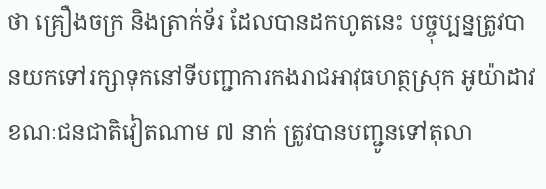ថា គ្រឿងចក្រ និងត្រាក់ទ័រ ដែលបានដកហូតនេះ បច្ចុប្បន្នត្រូវបានយកទៅរក្សាទុកនៅទីបញ្ជាការកងរាជអាវុធហត្ថស្រុក អូយ៉ាដាវ ខណៈជនជាតិវៀតណាម ៧ នាក់ ត្រូវបានបញ្ជូនទៅតុលា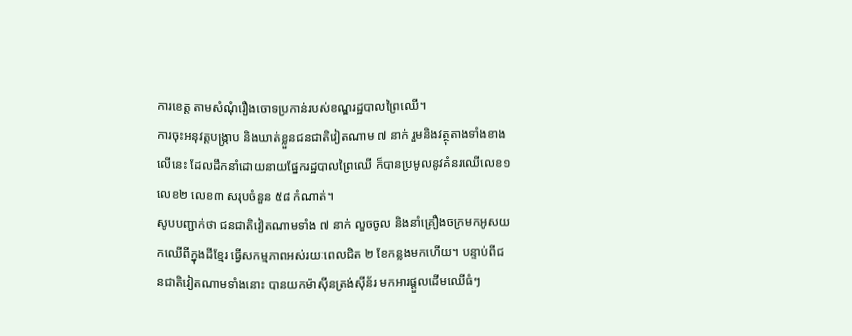ការខេត្ត តាមសំណុំរឿងចោទប្រកាន់របស់ខណ្ឌរដ្ឋបាលព្រៃឈើ។
ការចុះអនុវត្តបង្ក្រាប និងឃាត់ខ្លួនជនជាតិវៀតណាម ៧ នាក់ រួមនិងវត្ថុតាងទាំងខាងលើនេះ ដែលដឹកនាំដោយនាយផ្នែករដ្ឋបាលព្រៃឈើ ក៏បានប្រមូលនូវគំនរឈើលេខ១ លេខ២ លេខ៣ សរុបចំនួន ៥៨ កំណាត់។
សូបបញ្ជាក់ថា ជនជាតិវៀតណាមទាំង ៧ នាក់ លួចចូល និងនាំគ្រឿងចក្រមកអូសយកឈើពីក្នុងដីខ្មែរ ធ្វើសកម្មភាពអស់រយៈពេលជិត ២ ខែកន្លងមកហើយ។ បន្ទាប់ពីជនជាតិវៀតណាមទាំងនោះ បានយកម៉ាស៊ីនត្រង់ស៊ីន័រ មកអារផ្តួលដើមឈើធំៗ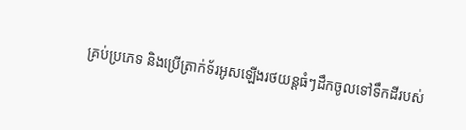គ្រប់ប្រភេទ និងប្រើត្រាក់ទ័រអូសឡើងរថយន្តធំៗដឹកចូលទៅទឹកដីរបស់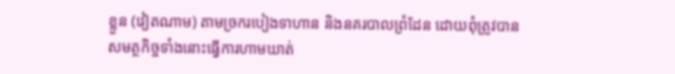ខ្លួន (វៀតណាម) តាមច្រករបៀងទាហាន និងនគរបាលព្រំដែន ដោយពុំត្រូវបានសមត្ថកិច្ចទាំងនោះធ្វើការហាមឃាត់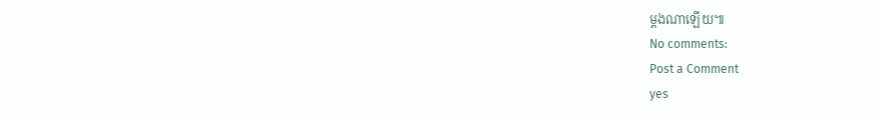ម្តងណាឡើយ៕
No comments:
Post a Comment
yes